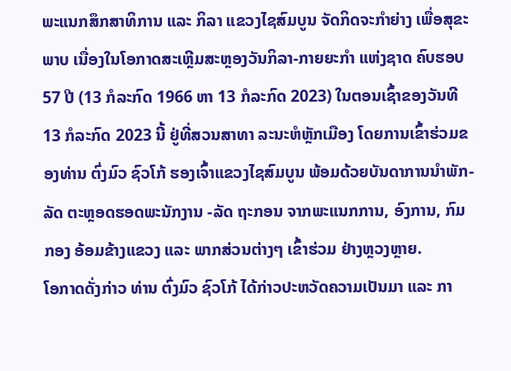ພະແນກສຶກສາທິການ ແລະ ກິລາ ແຂວງໄຊສົມບູນ ຈັດກິດຈະກຳຍ່າງ ເພື່ອສຸຂະ ພາບ ເນື່ອງໃນໂອກາດສະເຫຼີມສະຫຼອງວັນກິລາ-ກາຍຍະກຳ ແຫ່ງຊາດ ຄົບຮອບ 57 ປີ (13 ກໍລະກົດ 1966 ຫາ 13 ກໍລະກົດ 2023) ໃນຕອນເຊົ້າຂອງວັນທີ 13 ກໍລະກົດ 2023 ນີ້ ຢູ່ທີ່ສວນສາທາ ລະນະຫໍຫຼັກເມືອງ ໂດຍການເຂົ້າຮ່ວມຂອງທ່ານ ຕົ່ງມົວ ຊົວໂກ້ ຮອງເຈົ້າແຂວງໄຊສົມບູນ ພ້ອມດ້ວຍບັນດາການນໍາພັກ-ລັດ ຕະຫຼອດຮອດພະນັກງານ -ລັດ ຖະກອນ ຈາກພະແນກການ, ອົງການ, ກົມກອງ ອ້ອມຂ້າງແຂວງ ແລະ ພາກສ່ວນຕ່າງໆ ເຂົ້າຮ່ວມ ຢ່າງຫຼວງຫຼາຍ.
ໂອກາດດັ່ງກ່າວ ທ່ານ ຕົ່ງມົວ ຊົວໂກ້ ໄດ້ກ່າວປະຫວັດຄວາມເປັນມາ ແລະ ກາ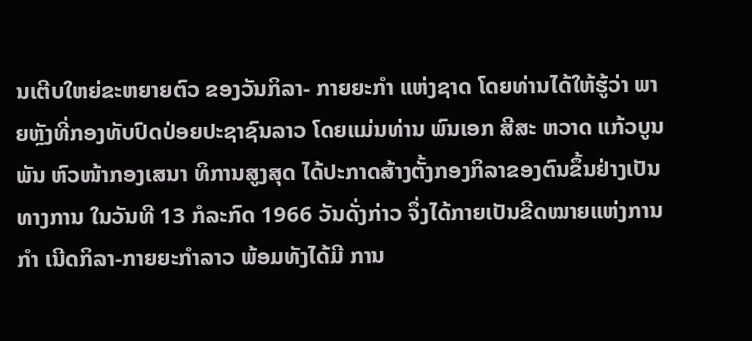ນເຕີບໃຫຍ່ຂະຫຍາຍຕົວ ຂອງວັນກິລາ- ກາຍຍະກຳ ແຫ່ງຊາດ ໂດຍທ່ານໄດ້ໃຫ້ຮູ້ວ່າ ພາຍຫຼັງທີ່ກອງທັບປົດປ່ອຍປະຊາຊົນລາວ ໂດຍແມ່ນທ່ານ ພົນເອກ ສີສະ ຫວາດ ແກ້ວບູນພັນ ຫົວໜ້າກອງເສນາ ທິການສູງສຸດ ໄດ້ປະກາດສ້າງຕັ້ງກອງກິລາຂອງຕົນຂຶ້ນຢ່າງເປັນທາງການ ໃນວັນທີ 13 ກໍລະກົດ 1966 ວັນດັ່ງກ່າວ ຈຶ່ງໄດ້ກາຍເປັນຂີດໝາຍແຫ່ງການກຳ ເນີດກິລາ-ກາຍຍະກຳລາວ ພ້ອມທັງໄດ້ມີ ການ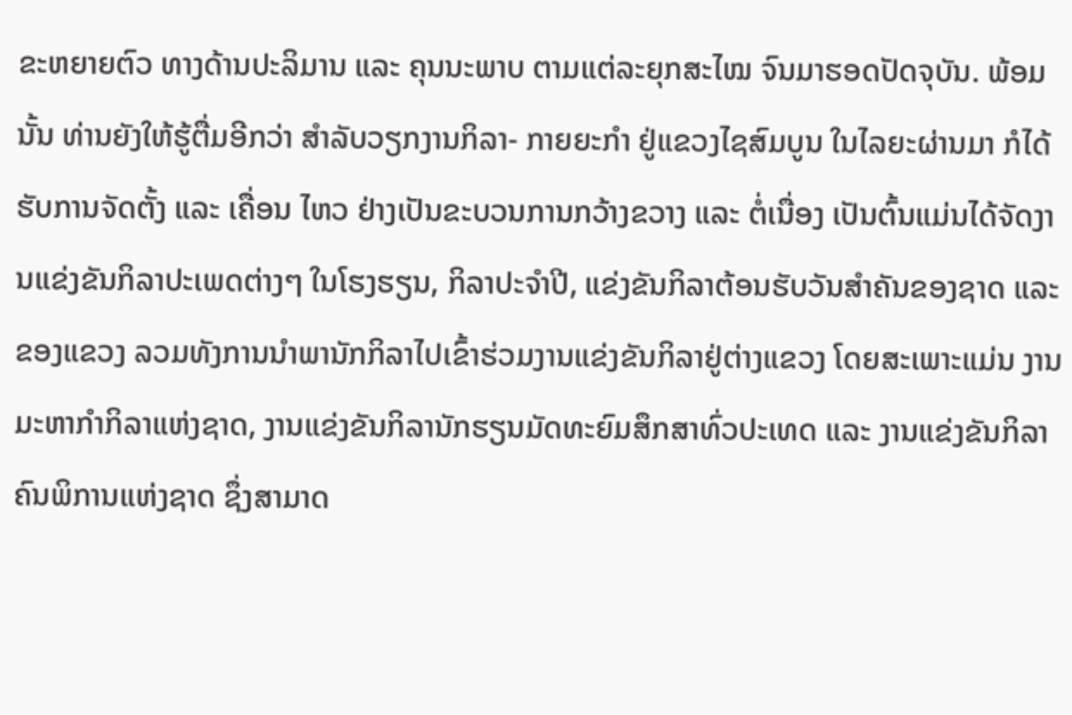ຂະຫຍາຍຕົວ ທາງດ້ານປະລິມານ ແລະ ຄຸນນະພາບ ຕາມແຕ່ລະຍຸກສະໄໝ ຈົນມາຮອດປັດຈຸບັນ. ພ້ອມນັ້ນ ທ່ານຍັງໃຫ້ຮູ້ຕື່ມອີກວ່າ ສໍາລັບວຽກງານກິລາ- ກາຍຍະກຳ ຢູ່ແຂວງໄຊສົມບູນ ໃນໄລຍະຜ່ານມາ ກໍໄດ້ຮັບການຈັດຕັ້ງ ແລະ ເຄື່ອນ ໄຫວ ຢ່າງເປັນຂະບວນການກວ້າງຂວາງ ແລະ ຕໍ່ເນື່ອງ ເປັນຕົ້ນແມ່ນໄດ້ຈັດງານແຂ່ງຂັນກິລາປະເພດຕ່າງໆ ໃນໂຮງຮຽນ, ກິລາປະຈໍາປີ, ແຂ່ງຂັນກິລາຕ້ອນຮັບວັນສໍາຄັນຂອງຊາດ ແລະ ຂອງແຂວງ ລວມທັງການນໍາພານັກກິລາໄປເຂົ້າຮ່ວມງານແຂ່ງຂັນກິລາຢູ່ຕ່າງແຂວງ ໂດຍສະເພາະແມ່ນ ງານມະຫາກຳກິລາແຫ່ງຊາດ, ງານແຂ່ງຂັນກິລານັກຮຽນມັດທະຍົມສຶກສາທົ່ວປະເທດ ແລະ ງານແຂ່ງຂັນກິລາຄົນພິການແຫ່ງຊາດ ຊຶ່ງສາມາດ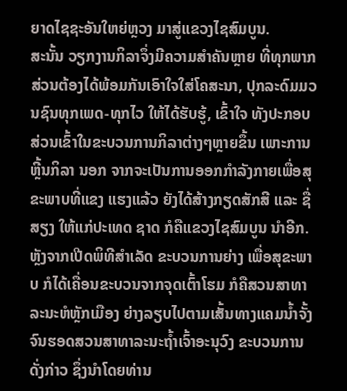ຍາດໄຊຊະອັນໃຫຍ່ຫຼວງ ມາສູ່ແຂວງໄຊສົມບູນ.
ສະນັ້ນ ວຽກງານກິລາຈຶ່ງມີຄວາມສໍາຄັນຫຼາຍ ທີ່ທຸກພາກສ່ວນຕ້ອງໄດ້ພ້ອມກັນເອົາໃຈໃສ່ໂຄສະນາ, ປຸກລະດົມມວນຊົນທຸກເພດ-ທຸກໄວ ໃຫ້ໄດ້ຮັບຮູ້, ເຂົ້າໃຈ ທັງປະກອບ ສ່ວນເຂົ້າໃນຂະບວນການກິລາຕ່າງໆຫຼາຍຂຶ້ນ ເພາະການຫຼີ້ນກິລາ ນອກ ຈາກຈະເປັນການອອກກໍາລັງກາຍເພື່ອສຸຂະພາບທີ່ແຂງ ແຮງແລ້ວ ຍັງໄດ້ສ້າງກຽດສັກສີ ແລະ ຊື່ສຽງ ໃຫ້ແກ່ປະເທດ ຊາດ ກໍຄືແຂວງໄຊສົມບູນ ນໍາອີກ.
ຫຼັງຈາກເປີດພິທີສໍາເລັດ ຂະບວນການຍ່າງ ເພື່ອສຸຂະພາບ ກໍໄດ້ເຄື່ອນຂະບວນຈາກຈຸດເຕົ້າໂຮມ ກໍຄືສວນສາທາລະນະຫໍຫຼັກເມືອງ ຍ່າງລຽບໄປຕາມເສັ້ນທາງແຄມນໍ້າຈັ້ງຈົນຮອດສວນສາທາລະນະຖໍ້າເຈົ້າອະນຸວົງ ຂະບວນການດັ່ງກ່າວ ຊຶ່ງນໍາໂດຍທ່ານ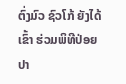ຕົ່ງມົວ ຊົວໂກ້ ຍັງໄດ້ເຂົ້າ ຮ່ວມພິທີປ່ອຍປາ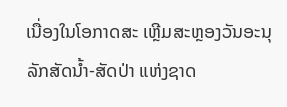ເນື່ອງໃນໂອກາດສະ ເຫຼີມສະຫຼອງວັນອະນຸລັກສັດນໍ້າ-ສັດປ່າ ແຫ່ງຊາດ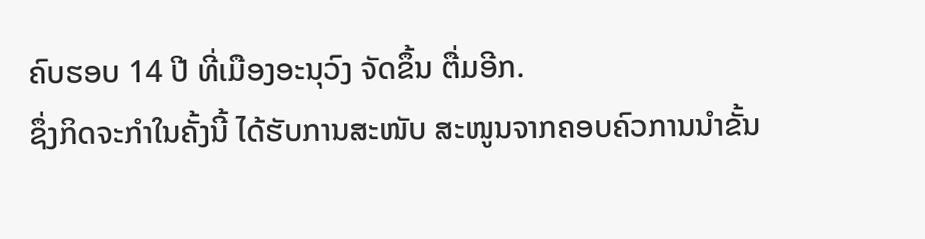ຄົບຮອບ 14 ປີ ທີ່ເມືອງອະນຸວົງ ຈັດຂຶ້ນ ຕື່ມອີກ.
ຊຶ່ງກິດຈະກໍາໃນຄັ້ງນີ້ ໄດ້ຮັບການສະໜັບ ສະໜູນຈາກຄອບຄົວການນໍາຂັ້ນ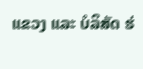ແຂວງ ແລະ ບໍລິສັດ ຮ່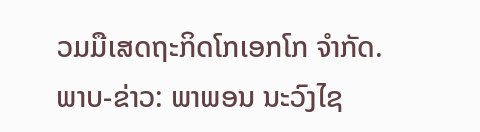ວມມືເສດຖະກິດໂກເອກໂກ ຈໍາກັດ.
ພາບ-ຂ່າວ: ພາພອນ ນະວົງໄຊ